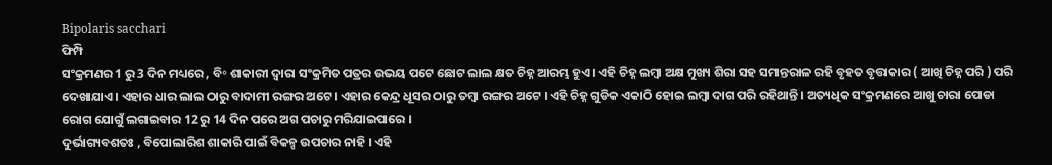Bipolaris sacchari
ଫିମ୍ପି
ସଂକ୍ରମଣର 1 ରୁ 3 ଦିନ ମଧ୍ୟରେ , ବି॰ ଶାକାରୀ ଦ୍ଵାରା ସଂକ୍ରମିତ ପତ୍ରର ଉଭୟ ପଟେ ଛୋଟ ଲାଲ କ୍ଷତ ଚିହ୍ନ ଆରମ୍ଭ ହୁଏ । ଏହି ଚିହ୍ନ ଲମ୍ବା ଅକ୍ଷ ମୁଖ୍ୟ ଶିରା ସହ ସମାନ୍ତରାଳ ରହି ବୃହତ ବୃତ୍ତାକାର ( ଆଖି ଚିହ୍ନ ପରି ) ପରି ଦେଖାଯାଏ । ଏହାର ଧାର ଲାଲ ଠାରୁ ବାଦାମୀ ରଙ୍ଗର ଅଟେ । ଏହାର କେନ୍ଦ୍ର ଧୂସର ଠାରୁ ତମ୍ବା ରଙ୍ଗର ଅଟେ । ଏହି ଚିହ୍ନ ଗୁଡିକ ଏକାଠି ହୋଇ ଲମ୍ବା ଦାଗ ପରି ରହିଥାନ୍ତି । ଅତ୍ୟଧିକ ସଂକ୍ରମଣରେ ଆଖୁ ଚାରା ପୋଡା ରୋଗ ଯୋଗୁଁ ଲଗାଇବାର 12 ରୁ 14 ଦିନ ପରେ ଅଗ ପଚାରୁ ମରିଯାଇପାରେ ।
ଦୁର୍ଭାଗ୍ୟବଶତଃ , ବିପୋଲାରିଶ ଶାକାରି ପାଇଁ ବିକଳ୍ପ ଉପଚାର ନାହି । ଏହି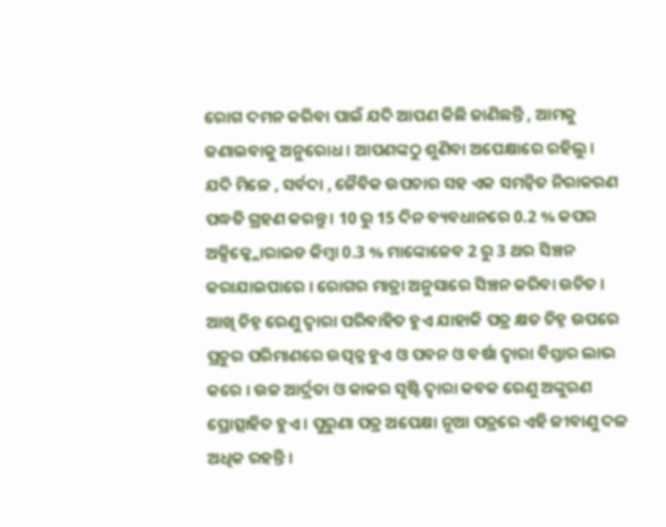ରୋଗ ଦମନ କରିବା ପାଇଁ ଯଦି ଆପଣ କିଛି ଜାଣିଛନ୍ତି , ଆମକୁ ଜଣାଇବାକୁ ଅନୁରୋଧ । ଆପଣଙ୍କଠୁ ଶୁଣିବା ଅପେକ୍ଷାରେ ରହିଲୁ ।
ଯଦି ମିଳେ , ସର୍ବଦା , ଜୈବିକ ଉପଚାର ସହ ଏକ ସମନ୍ଵିତ ନିରାକରଣ ପଦ୍ଧତି ଗ୍ରହଣ କରନ୍ତୁ । 10 ରୁ 15 ଦିନ ବ୍ୟବଧାନରେ 0.2 % କପର ଅକ୍ସିକ୍କ୍ଲୋରାଇଡ କିମ୍ବା 0.3 % ମାଙ୍କୋଜେବ 2 ରୁ 3 ଥର ସିଞ୍ଚନ କରାଯାଇପାରେ । ରୋଗର ମାତ୍ରା ଅନୁସାରେ ସିଞ୍ଚନ କରିବା ଉଚିତ ।
ଆଖି ଚିହ୍ନ ରେଣୁ ଦ୍ଵାରା ପରିବାହିତ ହୁଏ ଯାହାକି ପତ୍ର କ୍ଷତ ଚିହ୍ନ ଉପରେ ପ୍ରଚୁର ପରିମାଣରେ ଉତ୍ପନ୍ନ ହୁଏ ଓ ପବନ ଓ ବର୍ଷା ଦ୍ଵାରା ବିସ୍ତାର ଲାଭ କରେ । ଉଚ୍ଚ ଆର୍ଦ୍ରତା ଓ କାକର ସୃଷ୍ଟି ଦ୍ଵାରା କବକ ରେଣୁ ଅଙ୍କୁରଣ ପ୍ରୋତ୍ସାହିତ ହୁଏ । ପୁରୁଣା ପତ୍ର ଅପେକ୍ଷା ନୂଆ ପତ୍ରରେ ଏହି ଜୀବାଣୁ ଦଳ ଅଧିକ ରହନ୍ତି ।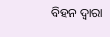ବିହନ ଦ୍ଵାରା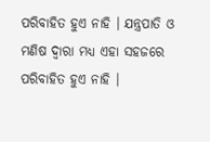ପରିବାହିତ ହୁଏ ନାହି । ଯନ୍ତ୍ରପାତି ଓ ମଣିଷ ଦ୍ଵାରା ମଧ୍ୟ ଏହା ସହଜରେ ପରିବାହିତ ହୁଏ ନାହି ।